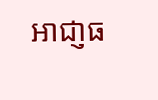អាជា្ញធ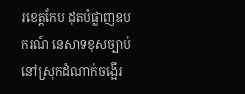រខេត្តកែប ដុតបំផ្លាញឧបករណ៍ នេសាទខុសច្បាប់ នៅស្រុកដំណាក់ចង្អើរ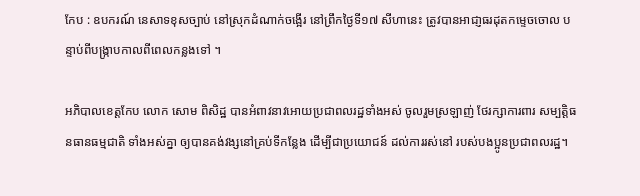កែប : ឧបករណ៍ នេសាទខុសច្បាប់ នៅស្រុកដំណាក់ចង្អើរ នៅព្រឹកថ្ងៃទី១៧ សីហានេះ ត្រូវបានអាជា្ញធរដុតកម្ទេចចោល បន្ទាប់ពីបង្រ្កាបកាលពីពេលកន្លងទៅ ។

អភិបាលខេត្តកែប លោក សោម ពិសិដ្ឋ បានអំពាវនាវអោយប្រជាពលរដ្ឋទាំងអស់ ចូលរួមស្រឡាញ់ ថែរក្សាការពារ សម្បត្ដិធនធានធម្មជាតិ ទាំងអស់គ្នា ឲ្យបានគង់វង្សនៅគ្រប់ទីកន្លែង ដើម្បីជាប្រយោជន៍ ដល់ការរស់នៅ របស់បងប្អូនប្រជាពលរដ្ឋ។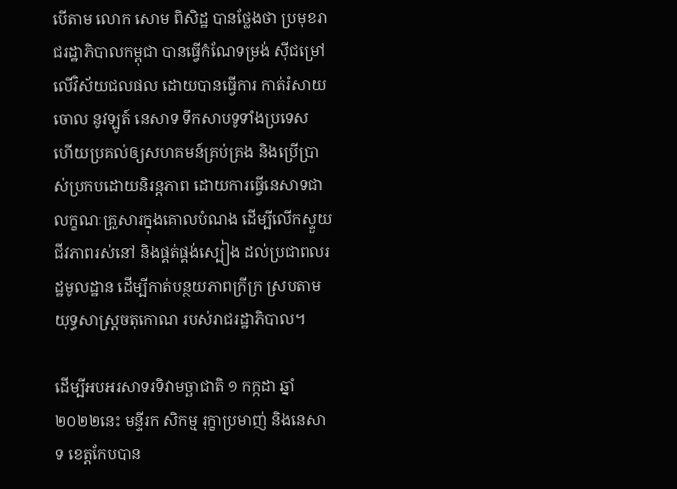បើតាម លោក សោម ពិសិដ្ឋ បានថ្លែងថា ប្រមុខរាជរដ្ឋាភិបាលកម្ពុជា បានធ្វើកំណែទម្រង់ ស៊ីជម្រៅ លើវិស័យជលផល ដោយបានធ្វើការ កាត់រំសាយចោល នូវឡូត៍ នេសាទ ទឹកសាបទូទាំងប្រទេស ហើយប្រគល់ឲ្យសហគមន៍គ្រប់គ្រង និងប្រើប្រាស់ប្រកបដោយនិរន្តភាព ដោយការធ្វើនេសាទជាលក្ខណៈគ្រួសារក្នុងគោលបំណង ដើម្បីលើកស្ទួយជីវភាពរស់នៅ និងផ្គត់ផ្គង់ស្បៀង ដល់ប្រជាពលរដ្ឋមូលដ្ឋាន ដើម្បីកាត់បន្ថយភាពក្រីក្រ ស្របតាមយុទ្ធសាស្ត្រចតុកោណ របស់រាជរដ្ឋាភិបាល។

ដើម្បីអបអរសាទរទិវាមច្ឆាជាតិ ១ កក្កដា ឆ្នាំ២០២២នេះ មន្ទីរក សិកម្ម រុក្ខាប្រមាញ់ និងនេសាទ ខេត្តកែបបាន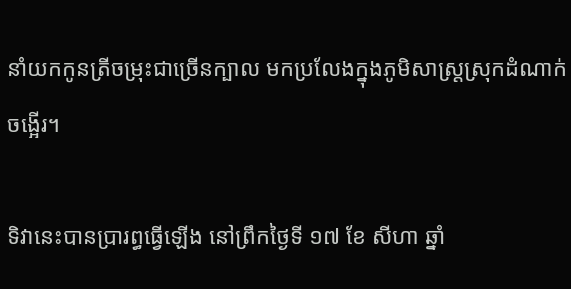នាំយកកូនត្រីចម្រុះជាច្រើនក្បាល មកប្រលែងក្នុងភូមិសាស្រ្តស្រុកដំណាក់ចង្អើរ។

ទិវានេះបានប្រារព្ធធ្វើឡើង នៅព្រឹកថ្ងៃទី ១៧ ខែ សីហា ឆ្នាំ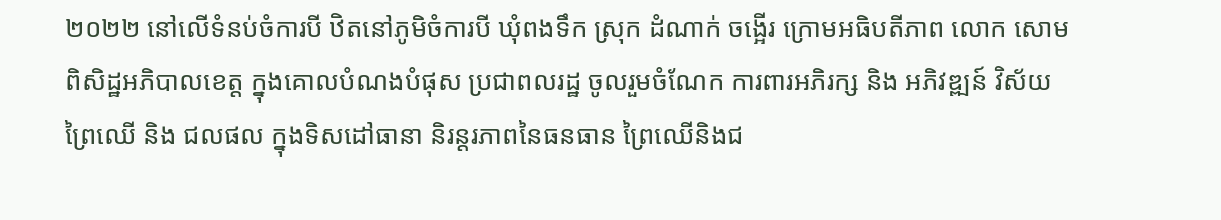២០២២ នៅលើទំនប់ចំការបី ឋិតនៅភូមិចំការបី ឃុំពងទឹក ស្រុក ដំណាក់ ចង្អើរ ក្រោមអធិបតីភាព លោក សោម ពិសិដ្ឋអភិបាលខេត្ត ក្នុងគោលបំណងបំផុស ប្រជាពលរដ្ឋ ចូលរួមចំណែក ការពារអភិរក្ស និង អភិវឌ្ឍន៍ វិស័យព្រៃឈើ និង ជលផល ក្នុងទិសដៅធានា និរន្តរភាពនៃធនធាន ព្រៃឈើនិងជ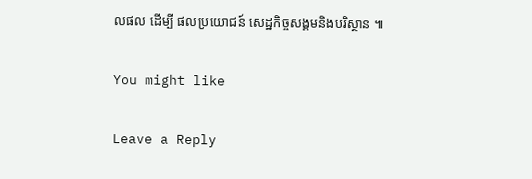លផល ដើម្បី ផលប្រយោជន៍ សេដ្ឋកិច្ចសង្គមនិងបរិស្ថាន ៕

You might like

Leave a Reply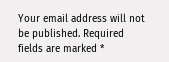Your email address will not be published. Required fields are marked *